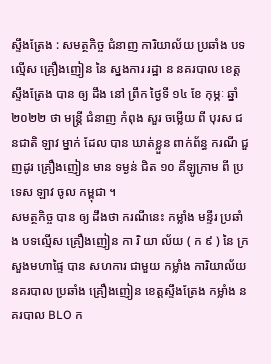ស្ទឹងត្រែង : សមត្ថកិច្ច ជំនាញ ការិយាល័យ ប្រឆាំង បទល្មើស គ្រឿងញៀន នៃ ស្នងការ រដ្ឋា ន នគរបាល ខេត្តស្ទឹងត្រែង បាន ឲ្យ ដឹង នៅ ព្រឹក ថ្ងៃទី ១៤ ខែ កុម្ភៈ ឆ្នាំ ២០២២ ថា មន្ត្រី ជំនាញ កំពុង សួរ ចម្លើយ ពី បុរស ជនជាតិ ឡាវ ម្នាក់ ដែល បាន ឃាត់ខ្លួន ពាក់ព័ន្ធ ករណី ជួញដូរ គ្រឿងញៀន មាន ទម្ងន់ ជិត ១០ គីឡូក្រាម ពី ប្រទេស ឡាវ ចូល កម្ពុជា ។
សមត្ថកិច្ច បាន ឲ្យ ដឹងថា ករណីនេះ កម្លាំង មន្ទីរ ប្រឆាំង បទល្មើស គ្រឿងញៀន កា រិ យា ល័យ ( ក ៩ ) នៃ ក្រសួងមហាផ្ទៃ បាន សហការ ជាមួយ កម្លាំង ការិយាល័យ នគរបាល ប្រឆាំង គ្រឿងញៀន ខេត្តស្ទឹងត្រែង កម្លាំង នគរបាល BLO ក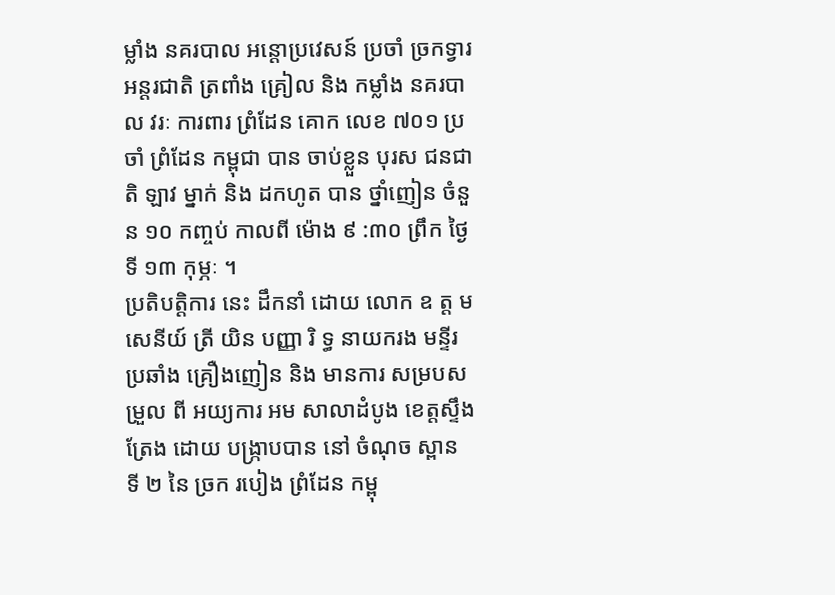ម្លាំង នគរបាល អន្តោប្រវេសន៍ ប្រចាំ ច្រកទ្វារ អន្តរជាតិ ត្រពាំង គ្រៀល និង កម្លាំង នគរបាល វរៈ ការពារ ព្រំដែន គោក លេខ ៧០១ ប្រចាំ ព្រំដែន កម្ពុជា បាន ចាប់ខ្លួន បុរស ជនជាតិ ឡាវ ម្នាក់ និង ដកហូត បាន ថ្នាំញៀន ចំនួន ១០ កញ្ចប់ កាលពី ម៉ោង ៩ :៣០ ព្រឹក ថ្ងៃទី ១៣ កុម្ភៈ ។
ប្រតិបត្តិការ នេះ ដឹកនាំ ដោយ លោក ឧ ត្ត ម សេនីយ៍ ត្រី យិន បញ្ញា រិ ទ្ធ នាយករង មន្ទីរ ប្រឆាំង គ្រឿងញៀន និង មានការ សម្របសម្រួល ពី អយ្យការ អម សាលាដំបូង ខេត្តស្ទឹងត្រែង ដោយ បង្ក្រាបបាន នៅ ចំណុច ស្ពាន ទី ២ នៃ ច្រក របៀង ព្រំដែន កម្ពុ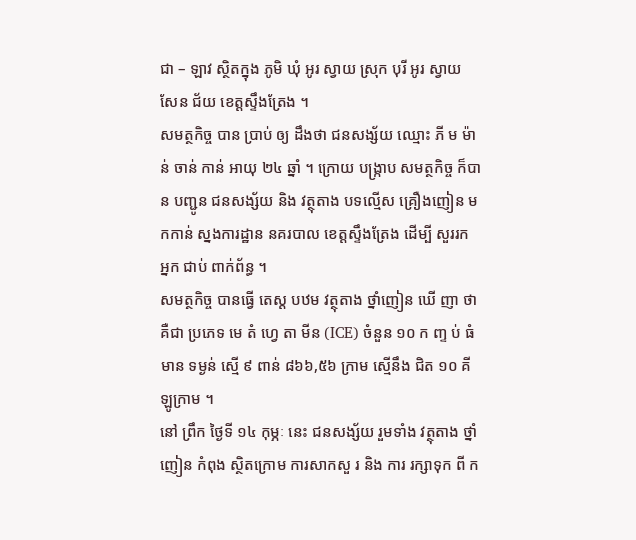ជា – ឡាវ ស្ថិតក្នុង ភូមិ ឃុំ អូរ ស្វាយ ស្រុក បុរី អូរ ស្វាយ សែន ជ័យ ខេត្តស្ទឹងត្រែង ។
សមត្ថកិច្ច បាន ប្រាប់ ឲ្យ ដឹងថា ជនសង្ស័យ ឈ្មោះ ភី ម ម៉ាន់ ចាន់ កាន់ អាយុ ២៤ ឆ្នាំ ។ ក្រោយ បង្ក្រាប សមត្ថកិច្ច ក៏បាន បញ្ជូន ជនសង្ស័យ និង វត្ថុតាង បទល្មើស គ្រឿងញៀន មកកាន់ ស្នងការដ្ឋាន នគរបាល ខេត្តស្ទឹងត្រែង ដើម្បី សួររក អ្នក ជាប់ ពាក់ព័ន្ធ ។
សមត្ថកិច្ច បានធ្វើ តេស្ត បឋម វត្ថុតាង ថ្នាំញៀន ឃើ ញា ថា គឺជា ប្រភេទ មេ តំ ហ្វេ តា មីន (ICE) ចំនួន ១០ ក ញ្ទ ប់ ធំ មាន ទម្ងន់ ស្មើ ៩ ពាន់ ៨៦៦,៥៦ ក្រាម ស្មើនឹង ជិត ១០ គីឡូក្រាម ។
នៅ ព្រឹក ថ្ងៃទី ១៤ កុម្ភៈ នេះ ជនសង្ស័យ រួមទាំង វត្ថុតាង ថ្នាំញៀន កំពុង ស្ថិតក្រោម ការសាកសួ រ និង ការ រក្សាទុក ពី ក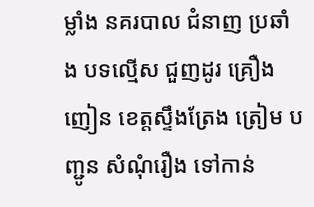ម្លាំង នគរបាល ជំនាញ ប្រឆាំង បទល្មើស ជួញដូរ គ្រឿងញៀន ខេត្តស្ទឹងត្រែង ត្រៀម បញ្ជូន សំណុំរឿង ទៅកាន់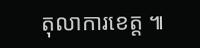តុលាការខេត្ត ៕